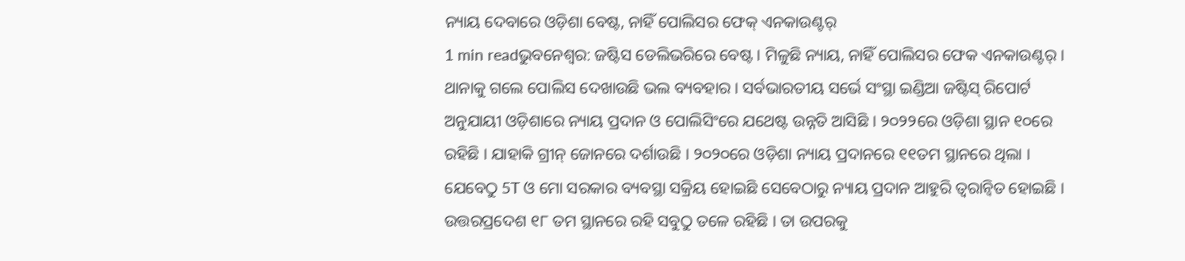ନ୍ୟାୟ ଦେବାରେ ଓଡ଼ିଶା ବେଷ୍ଟ, ନାହିଁ ପୋଲିସର ଫେକ୍ ଏନକାଉଣ୍ଟର୍
1 min readଭୁବନେଶ୍ୱର: ଜଷ୍ଟିସ ଡେଲିଭରିରେ ବେଷ୍ଟ । ମିଳୁଛି ନ୍ୟାୟ, ନାହିଁ ପୋଲିସର ଫେକ ଏନକାଉଣ୍ଟର୍ । ଥାନାକୁ ଗଲେ ପୋଲିସ ଦେଖାଉଛି ଭଲ ବ୍ୟବହାର । ସର୍ବଭାରତୀୟ ସର୍ଭେ ସଂସ୍ଥା ଇଣ୍ଡିଆ ଜଷ୍ଟିସ୍ ରିପୋର୍ଟ ଅନୁଯାୟୀ ଓଡ଼ିଶାରେ ନ୍ୟାୟ ପ୍ରଦାନ ଓ ପୋଲିସିଂରେ ଯଥେଷ୍ଟ ଉନ୍ନତି ଆସିଛି । ୨୦୨୨ରେ ଓଡ଼ିଶା ସ୍ଥାନ ୧୦ରେ ରହିଛି । ଯାହାକି ଗ୍ରୀନ୍ ଜୋନରେ ଦର୍ଶାଉଛି । ୨୦୨୦ରେ ଓଡ଼ିଶା ନ୍ୟାୟ ପ୍ରଦାନରେ ୧୧ତମ ସ୍ଥାନରେ ଥିଲା । ଯେବେଠୁ 5T ଓ ମୋ ସରକାର ବ୍ୟବସ୍ଥା ସକ୍ରିୟ ହୋଇଛି ସେବେଠାରୁ ନ୍ୟାୟ ପ୍ରଦାନ ଆହୁରି ତ୍ବରାନ୍ବିତ ହୋଇଛି । ଉତ୍ତରପ୍ରଦେଶ ୧୮ ତମ ସ୍ଥାନରେ ରହି ସବୁଠୁ ତଳେ ରହିଛି । ତା ଉପରକୁ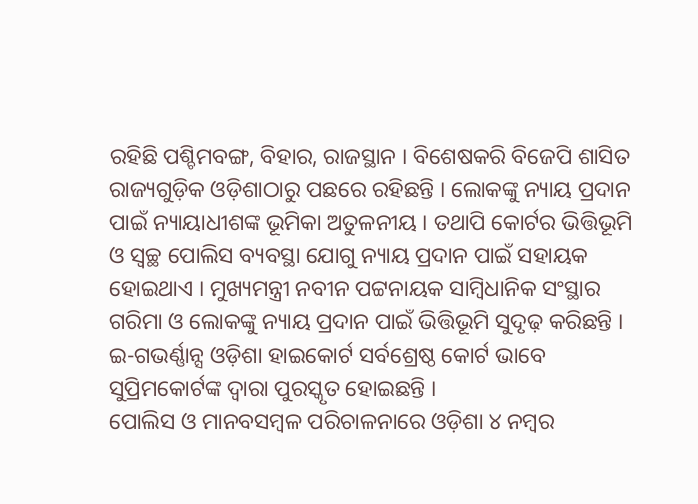ରହିଛି ପଶ୍ଚିମବଙ୍ଗ, ବିହାର, ରାଜସ୍ଥାନ । ବିଶେଷକରି ବିଜେପି ଶାସିତ ରାଜ୍ୟଗୁଡ଼ିକ ଓଡ଼ିଶାଠାରୁ ପଛରେ ରହିଛନ୍ତି । ଲୋକଙ୍କୁ ନ୍ୟାୟ ପ୍ରଦାନ ପାଇଁ ନ୍ୟାୟାଧୀଶଙ୍କ ଭୂମିକା ଅତୁଳନୀୟ । ତଥାପି କୋର୍ଟର ଭିତ୍ତିଭୂମି ଓ ସ୍ବଚ୍ଛ ପୋଲିସ ବ୍ୟବସ୍ଥା ଯୋଗୁ ନ୍ୟାୟ ପ୍ରଦାନ ପାଇଁ ସହାୟକ ହୋଇଥାଏ । ମୁଖ୍ୟମନ୍ତ୍ରୀ ନବୀନ ପଟ୍ଟନାୟକ ସାମ୍ବିଧାନିକ ସଂସ୍ଥାର ଗରିମା ଓ ଲୋକଙ୍କୁ ନ୍ୟାୟ ପ୍ରଦାନ ପାଇଁ ଭିତ୍ତିଭୂମି ସୁଦୃଢ଼ କରିଛନ୍ତି । ଇ-ଗଭର୍ଣ୍ଣାନ୍ସ ଓଡ଼ିଶା ହାଇକୋର୍ଟ ସର୍ବଶ୍ରେଷ୍ଠ କୋର୍ଟ ଭାବେ ସୁପ୍ରିମକୋର୍ଟଙ୍କ ଦ୍ବାରା ପୁରସ୍କୃତ ହୋଇଛନ୍ତି ।
ପୋଲିସ ଓ ମାନବସମ୍ବଳ ପରିଚାଳନାରେ ଓଡ଼ିଶା ୪ ନମ୍ବର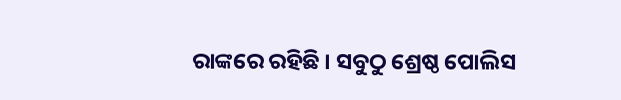ରାଙ୍କରେ ରହିଛି । ସବୁଠୁ ଶ୍ରେଷ୍ଠ ପୋଲିସ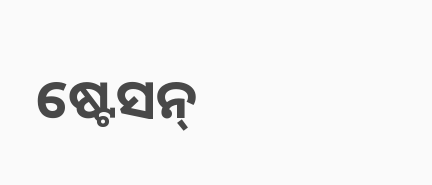ଷ୍ଟେସନ୍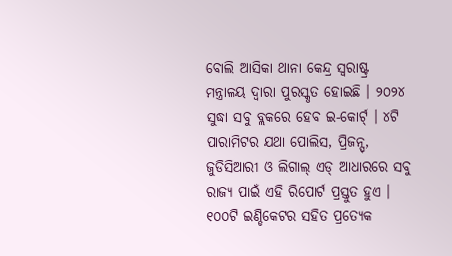ବୋଲି ଆସିକା ଥାନା କେନ୍ଦ୍ର ସ୍ବରାଷ୍ଟ୍ର ମନ୍ତ୍ରାଳୟ ଦ୍ବାରା ପୁରସ୍କୃତ ହୋଇଛି । ୨୦୨୪ ସୁଦ୍ଧା ସବୁ ବ୍ଲକରେ ହେବ ଇ-କୋର୍ଟ୍ । ୪ଟି ପାରାମିଟର ଯଥା ପୋଲିସ, ପ୍ରିଜନ୍ସ୍, ଜୁଡିସିଆରୀ ଓ ଲିଗାଲ୍ ଏଡ୍ ଆଧାରରେ ସବୁ ରାଜ୍ୟ ପାଇଁ ଏହି ରିପୋର୍ଟ ପ୍ରସ୍ତୁତ ହୁଏ । ୧୦୦ଟି ଇଣ୍ଡିକେଟର ସହିତ ପ୍ରତ୍ୟେକ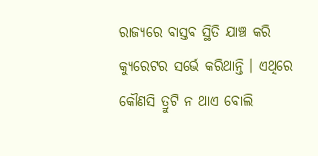ରାଜ୍ୟରେ ବାସ୍ତବ ସ୍ଥିତି ଯାଞ୍ଚ କରି କ୍ୟୁରେଟର ସର୍ଭେ କରିଥାନ୍ତି । ଏଥିରେ କୌଣସି ତ୍ରୁଟି ନ ଥାଏ ବୋଲି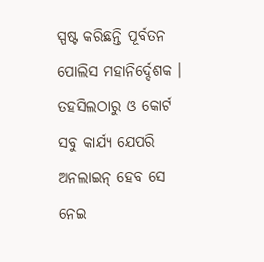ସ୍ପଷ୍ଟ କରିଛନ୍ତି ପୂର୍ବତନ ପୋଲିସ ମହାନିର୍ଦ୍ଦେଶକ ।
ତହସିଲଠାରୁ ଓ କୋର୍ଟ ସବୁ କାର୍ଯ୍ୟ ଯେପରି ଅନଲାଇନ୍ ହେବ ସେ ନେଇ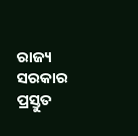ରାଜ୍ୟ ସରକାର ପ୍ରସ୍ତୁତ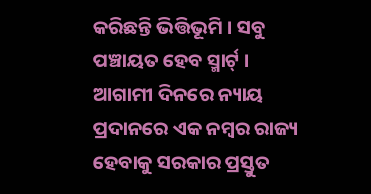କରିଛନ୍ତି ଭିତ୍ତିଭୂମି । ସବୁ ପଞ୍ଚାୟତ ହେବ ସ୍ମାର୍ଟ୍ । ଆଗାମୀ ଦିନରେ ନ୍ୟାୟ ପ୍ରଦାନରେ ଏକ ନମ୍ବର ରାଜ୍ୟ ହେବାକୁ ସରକାର ପ୍ରସ୍ତୁତ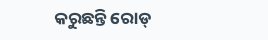କରୁଛନ୍ତି ରୋଡ୍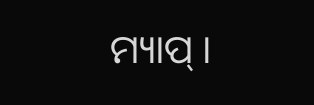ମ୍ୟାପ୍ ।